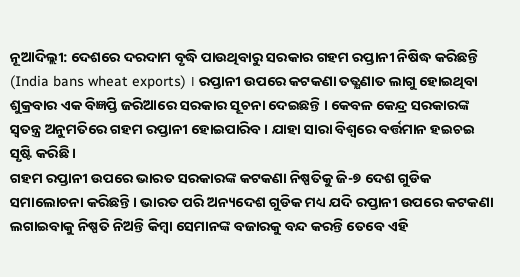ନୂଆଦିଲ୍ଲୀ: ଦେଶରେ ଦରଦାମ ବୃଦ୍ଧି ପାଉଥିବାରୁ ସରକାର ଗହମ ରପ୍ତାନୀ ନିଷିଦ୍ଧ କରିଛନ୍ତି (India bans wheat exports) । ରପ୍ତାନୀ ଉପରେ କଟକଣା ତତ୍କ୍ଷଣାତ ଲାଗୁ ହୋଇଥିବା ଶୁକ୍ରବାର ଏକ ବିଜ୍ଞପ୍ତି ଜରିଆରେ ସରକାର ସୂଚନା ଦେଇଛନ୍ତି । କେବଳ କେନ୍ଦ୍ର ସରକାରଙ୍କ ସ୍ବତନ୍ତ୍ର ଅନୁମତିରେ ଗହମ ରପ୍ତାନୀ ହୋଇପାରିବ । ଯାହା ସାରା ବିଶ୍ୱରେ ବର୍ତ୍ତମାନ ହଇଚଇ ସୃଷ୍ଟି କରିଛି ।
ଗହମ ରପ୍ତାନୀ ଉପରେ ଭାରତ ସରକାରଙ୍କ କଟକଣା ନିଷ୍ପତିକୁ ଜି-୭ ଦେଶ ଗୁଡିକ ସମାଲୋଚନା କରିଛନ୍ତି । ଭାରତ ପରି ଅନ୍ୟଦେଶ ଗୁଡିକ ମଧ୍ୟ ଯଦି ରପ୍ତାନୀ ଉପରେ କଟକଣା ଲଗାଇବାକୁ ନିଷ୍ପତି ନିଅନ୍ତି କିମ୍ବା ସେମାନଙ୍କ ବଜାରକୁ ବନ୍ଦ କରନ୍ତି ତେବେ ଏହି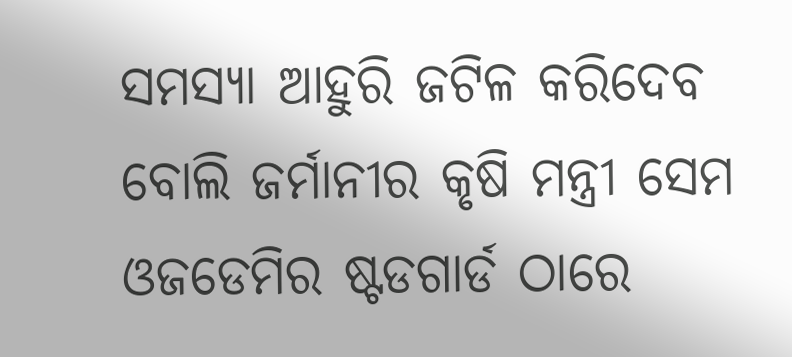ସମସ୍ୟା ଆହୁରି ଜଟିଳ କରିଦେବ ବୋଲି ଜର୍ମାନୀର କୃଷି ମନ୍ତ୍ରୀ ସେମ ଓଜଡେମିର ଷ୍ଟଡଗାର୍ଡ ଠାରେ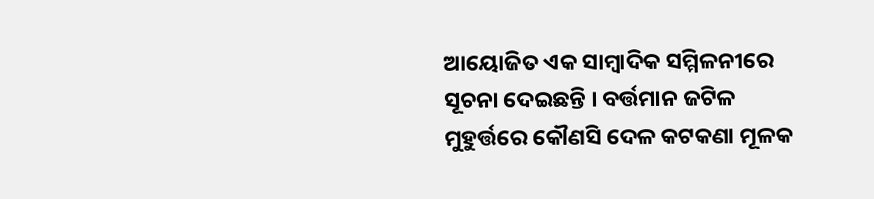ଆୟୋଜିତ ଏକ ସାମ୍ବାଦିକ ସମ୍ମିଳନୀରେ ସୂଚନା ଦେଇଛନ୍ତି । ବର୍ତ୍ତମାନ ଜଟିଳ ମୁହୁର୍ତ୍ତରେ କୌଣସି ଦେଳ କଟକଣା ମୂଳକ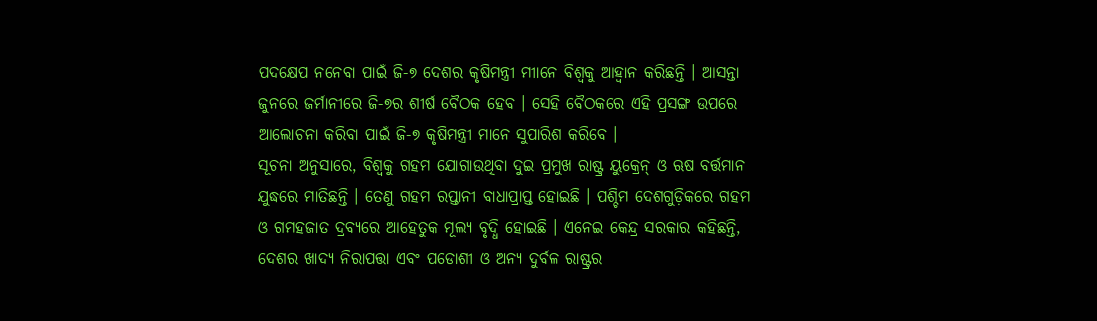ପଦକ୍ଷେପ ନନେବା ପାଇଁ ଜି-୭ ଦେଶର କୃଷିମନ୍ତ୍ରୀ ମୀାନେ ବିଶ୍ବକୁ ଆହ୍ବାନ କରିଛନ୍ତି । ଆସନ୍ତା ଜୁନରେ ଜର୍ମାନୀରେ ଜି-୭ର ଶୀର୍ଷ ବୈଠକ ହେବ । ସେହି ବୈଠକରେ ଏହି ପ୍ରସଙ୍ଗ ଉପରେ ଆଲୋଚନା କରିବା ପାଇଁ ଜି-୭ କୃଷିମନ୍ତ୍ରୀ ମାନେ ସୁପାରିଶ କରିବେ ।
ସୂଚନା ଅନୁସାରେ, ବିଶ୍ୱକୁ ଗହମ ଯୋଗାଉଥିବା ଦୁଇ ପ୍ରମୁଖ ରାଷ୍ଟ୍ର ୟୁକ୍ରେନ୍ ଓ ଋଷ ବର୍ତ୍ତମାନ ଯୁଦ୍ଧରେ ମାତିଛନ୍ତି । ତେଣୁ ଗହମ ରପ୍ତାନୀ ବାଧାପ୍ରାପ୍ତ ହୋଇଛି । ପଶ୍ଚିମ ଦେଶଗୁଡ଼ିକରେ ଗହମ ଓ ଗମହଜାତ ଦ୍ରବ୍ୟରେ ଆହେତୁକ ମୂଲ୍ୟ ବୃଦ୍ଧି ହୋଇଛି । ଏନେଇ କେନ୍ଦ୍ର ସରକାର କହିଛନ୍ତି, ଦେଶର ଖାଦ୍ୟ ନିରାପତ୍ତା ଏବଂ ପଡୋଶୀ ଓ ଅନ୍ୟ ଦୁର୍ବଳ ରାଷ୍ଟ୍ରର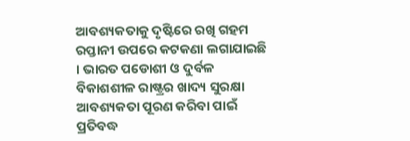ଆବଶ୍ୟକତାକୁ ଦୃଷ୍ଟିରେ ରଖି ଗହମ ରପ୍ତାନୀ ଉପରେ କଟକଣା ଲଗାଯାଇଛି । ଭାରତ ପଡୋଶୀ ଓ ଦୁର୍ବଳ ବିକାଶଶୀଳ ରାଷ୍ଟ୍ରର ଖାଦ୍ୟ ସୁରକ୍ଷା ଆବଶ୍ୟକତା ପୂରଣ କରିବା ପାଇଁ ପ୍ରତିବଦ୍ଧ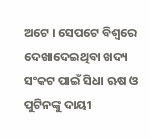ଅଟେ । ସେପଟେ ବିଶ୍ୱରେ ଦେଖାଦେଇଥିବା ଖଦ୍ୟ ସଂକଟ ପାଇଁ ସିଧା ଋଷ ଓ ପୁଟିନଙ୍କୁ ଦାୟୀ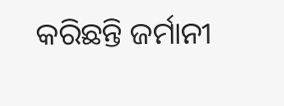କରିଛନ୍ତି ଜର୍ମାନୀ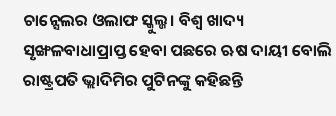ଚାନ୍ସେଲର ଓଲାଫ ସ୍କୁଲ୍ଜ। ବିଶ୍ୱ ଖାଦ୍ୟ ସୃଙ୍ଖଳବାଧାପ୍ରାପ୍ତ ହେବା ପଛରେ ଋଷ ଦାୟୀ ବୋଲି ରାଷ୍ଟ୍ରପତି ଭ୍ଲାଦିମିର ପୁଟିନଙ୍କୁ କହିଛନ୍ତି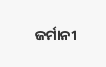ଜର୍ମାନୀ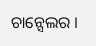ଚାନ୍ସେଲର ।